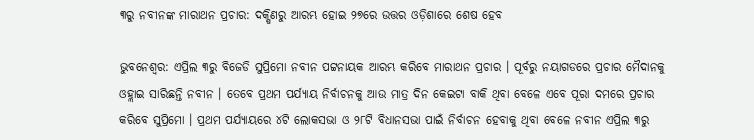୩ରୁ ନବୀନଙ୍କ ମାରାଥନ ପ୍ରଚାର: ଦକ୍ଷିଣରୁ ଆରମ୍ଭ ହୋଇ ୨୭ରେ ଉତ୍ତର ଓଡ଼ିଶାରେ ଶେଷ ହେବ

ଭୁବନେଶ୍ବର: ଏପ୍ରିଲ ୩ରୁ ବିଜେଡି ସୁପ୍ରିମୋ ନବୀନ ପଟ୍ଟନାୟକ ଆରମ୍ଭ କରିବେ ମାରାଥନ ପ୍ରଚାର । ପୂର୍ବରୁ ନୟାଗଡରେ ପ୍ରଚାର ମୈଦାନକୁ ଓହ୍ଲାଇ ସାରିଛନ୍ତି ନବୀନ । ତେବେ ପ୍ରଥମ ପର୍ଯ୍ୟାୟ ନିର୍ବାଚନକୁ ଆଉ ମାତ୍ର ଦିନ କେଇଟା ବାକି ଥିବା ବେଳେ ଏବେ ପୂରା ଦମରେ ପ୍ରଚାର କରିବେ ସୁପ୍ରିମୋ । ପ୍ରଥମ ପର୍ଯ୍ୟାୟରେ ୪ଟି ଲୋକସଭା ଓ ୨୮ଟି ବିଧାନସଭା ପାଇଁ ନିର୍ବାଚନ ହେବାକୁ ଥିବା ବେଳେ ନବୀନ ଏପ୍ରିଲ ୩ରୁ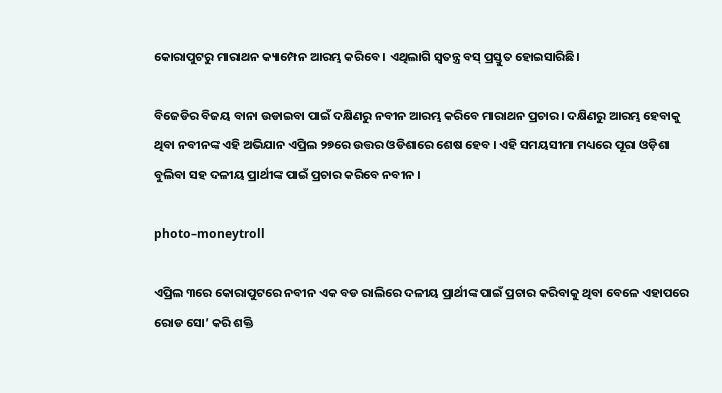କୋରାପୁଟରୁ ମାରାଥନ କ୍ୟାମ୍ପେନ ଆରମ୍ଭ କରିବେ । ଏଥିଲାଗି ସ୍ବତନ୍ତ୍ର ବସ୍ ପ୍ରସ୍ତୁତ ହୋଇସାରିଛି।

ବିଜେଡିର ବିଜୟ ବାନା ଉଡାଇବା ପାଇଁ ଦକ୍ଷିଣରୁ ନବୀନ ଆରମ୍ଭ କରିବେ ମାରାଥନ ପ୍ରଚାର । ଦକ୍ଷିଣରୁ ଆରମ୍ଭ ହେବାକୁ ଥିବା ନବୀନଙ୍କ ଏହି ଅଭିଯାନ ଏପ୍ରିଲ ୨୭ରେ ଉତ୍ତର ଓଡିଶାରେ ଶେଷ ହେବ । ଏହି ସମୟସୀମା ମଧ୍ୟରେ ପୂରା ଓଡ଼ିଶା ବୁଲିବା ସହ ଦଳୀୟ ପ୍ରାର୍ଥୀଙ୍କ ପାଇଁ ପ୍ରଚାର କରିବେ ନବୀନ ।

photo–moneytroll

ଏପ୍ରିଲ ୩ରେ କୋରାପୁଟରେ ନବୀନ ଏକ ବଡ ରାଲିରେ ଦଳୀୟ ପ୍ରାର୍ଥୀଙ୍କ ପାଇଁ ପ୍ରଚାର କରିବାକୁ ଥିବା ବେଳେ ଏହାପରେ ରୋଡ ସୋ’ କରି ଶକ୍ତି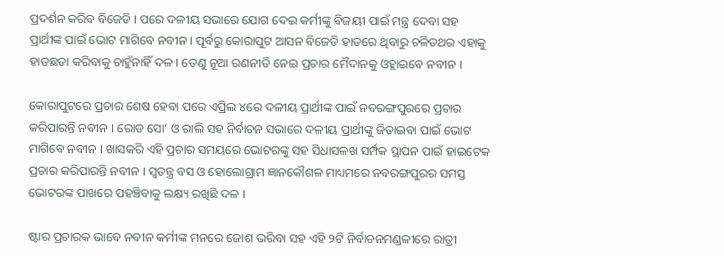ପ୍ରଦର୍ଶନ କରିବ ବିଜେଡି । ପରେ ଦଳୀୟ ସଭାରେ ଯୋଗ ଦେଇ କର୍ମୀଙ୍କୁ ବିଜୟୀ ପାଇଁ ମନ୍ତ୍ର ଦେବା ସହ ପ୍ରାର୍ଥୀଙ୍କ ପାଇଁ ଭୋଟ ମାଗିବେ ନବୀନ । ପୂର୍ବରୁ କୋରାପୁଟ ଆସନ ବିଜେଡି ହାତରେ ଥିବାରୁ ଚଳିତଥର ଏହାକୁ ହାତଛଡା କରିବାକୁ ଚାହୁଁନାହିଁ ଦଳ । ତେଣୁ ନୂଆ ରଣନୀତି ନେଇ ପ୍ରଚାର ମୈଦାନକୁ ଓହ୍ଲାଇବେ ନବୀନ ।

କୋରାପୁଟରେ ପ୍ରଚାର ଶେଷ ହେବା ପରେ ଏପ୍ରିଲ ୪ରେ ଦଳୀୟ ପ୍ରାର୍ଥୀଙ୍କ ପାଇଁ ନବରଙ୍ଗପୁରରେ ପ୍ରଚାର କରିପାରନ୍ତି ନବୀନ । ରୋଡ ସୋ’ ଓ ରାଲି ସହ ନିର୍ବାଚନ ସଭାରେ ଦଳୀୟ ପ୍ରାର୍ଥୀଙ୍କୁ ଜିତାଇବା ପାଇଁ ଭୋଟ ମାଗିବେ ନବୀନ । ଖାସକରି ଏହି ପ୍ରଚାର ସମୟରେ ଭୋଟରଙ୍କୁ ସହ ସିଧାସଳଖ ସର୍ମ୍ପକ ସ୍ଥାପନ ପାଇଁ ହାଇଟେକ ପ୍ରଚାର କରିପାରନ୍ତି ନବୀନ । ସ୍ୱତନ୍ତ୍ର ବସ ଓ ହୋଲୋଗ୍ରାମ ଜ୍ଞାନକୌଶଳ ମାଧ୍ୟମରେ ନବରଙ୍ଗପୁରର ସମସ୍ତ ଭୋଟରଙ୍କ ପାଖରେ ପହଞ୍ଚିବାକୁ ଲକ୍ଷ୍ୟ ରଖିଛି ଦଳ ।

ଷ୍ଟାର ପ୍ରଚାରକ ଭାବେ ନବୀନ କର୍ମୀଙ୍କ ମନରେ ଜୋଶ ଭରିବା ସହ ଏହି ୨ଟି ନିର୍ବାଚନମଣ୍ଡଳୀରେ ରାତ୍ରୀ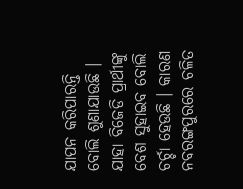ଯାପନ କରିପାରନ୍ତି ବୋଲି ଶୁଣାଯାଉଛି ।  ଯାହା ବିଜେଡି ପ୍ରାର୍ଥୀଙ୍କୁ ବେଶ ସୁହାଇବ ବୋଲି ଚର୍ଚ୍ଚା ହେଉଛି । କାରଣ ନବରଙ୍ଗପୁରରେ ଚଳିତ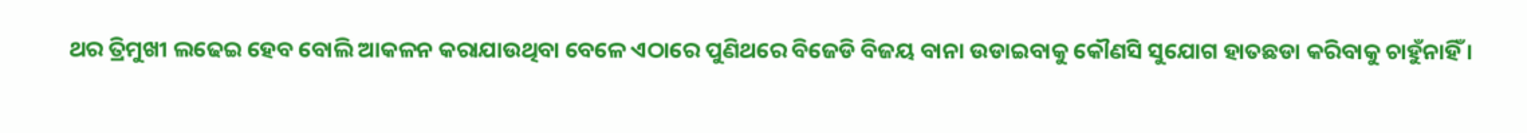ଥର ତ୍ରିମୁଖୀ ଲଢେଇ ହେବ ବୋଲି ଆକଳନ କରାଯାଉଥିବା ବେଳେ ଏଠାରେ ପୁଣିଥରେ ବିଜେଡି ବିଜୟ ବାନା ଉଡାଇବାକୁ କୌଣସି ସୁଯୋଗ ହାତଛଡା କରିବାକୁ ଚାହୁଁନାହିଁ ।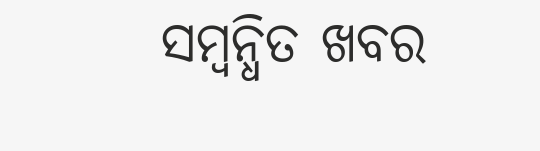ସମ୍ବନ୍ଧିତ ଖବର